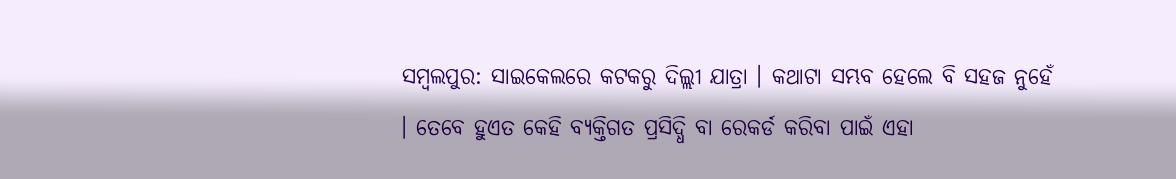ସମ୍ବଲପୁର: ସାଇକେଲରେ କଟକରୁ ଦିଲ୍ଲୀ ଯାତ୍ରା । କଥାଟା ସମ୍ଭବ ହେଲେ ବି ସହଜ ନୁହେଁ । ତେବେ ହୁଏତ କେହି ବ୍ୟକ୍ତିଗତ ପ୍ରସିଦ୍ଧି ବା ରେକର୍ଡ କରିବା ପାଇଁ ଏହା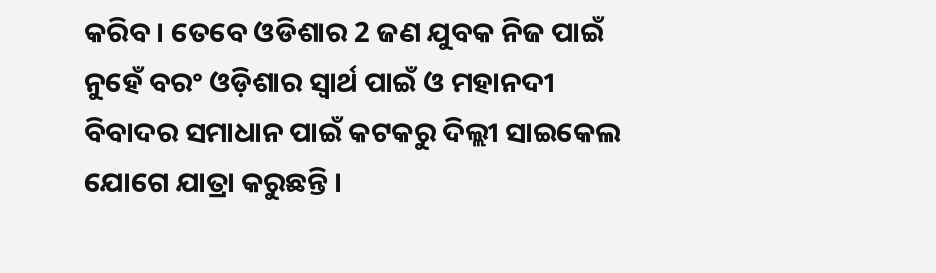କରିବ । ତେବେ ଓଡିଶାର 2 ଜଣ ଯୁବକ ନିଜ ପାଇଁ ନୁହେଁ ବରଂ ଓଡ଼ିଶାର ସ୍ୱାର୍ଥ ପାଇଁ ଓ ମହାନଦୀ ବିବାଦର ସମାଧାନ ପାଇଁ କଟକରୁ ଦିଲ୍ଲୀ ସାଇକେଲ ଯୋଗେ ଯାତ୍ରା କରୁଛନ୍ତି ।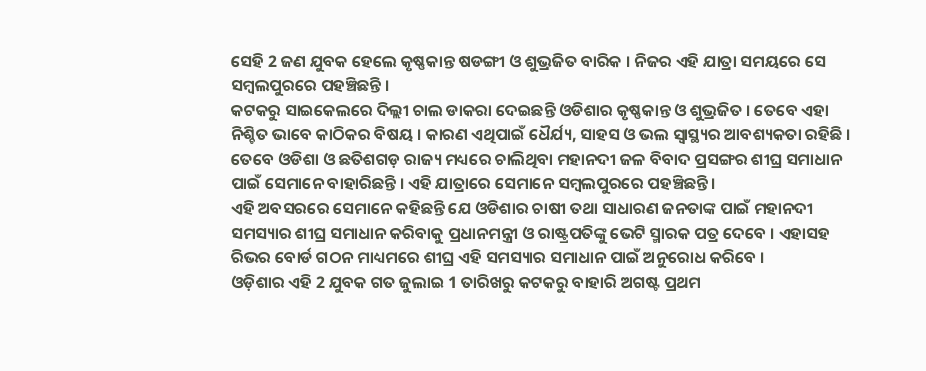ସେହି 2 ଜଣ ଯୁବକ ହେଲେ କୃଷ୍ଣକାନ୍ତ ଷଡଙ୍ଗୀ ଓ ଶୁଭ୍ରଜିତ ବାରିକ । ନିଜର ଏହି ଯାତ୍ରା ସମୟରେ ସେ ସମ୍ବଲପୁରରେ ପହଞ୍ଚିଛନ୍ତି ।
କଟକରୁ ସାଇକେଲରେ ଦିଲ୍ଲୀ ଚାଲ ଡାକରା ଦେଇଛନ୍ତି ଓଡିଶାର କୃଷ୍ଣକାନ୍ତ ଓ ଶୁଭ୍ରଜିତ । ତେବେ ଏହା ନିଶ୍ଚିତ ଭାବେ କାଠିକର ବିଷୟ । କାରଣ ଏଥିପାଇଁ ଧୈର୍ଯ୍ୟ, ସାହସ ଓ ଭଲ ସ୍ୱାସ୍ଥ୍ୟର ଆବଶ୍ୟକତା ରହିଛି । ତେବେ ଓଡିଶା ଓ ଛତିଶଗଡ଼ ରାଜ୍ୟ ମଧ୍ୟରେ ଚାଲିଥିବା ମହାନଦୀ ଜଳ ବିବାଦ ପ୍ରସଙ୍ଗର ଶୀଘ୍ର ସମାଧାନ ପାଇଁ ସେମାନେ ବାହାରିଛନ୍ତି । ଏହି ଯାତ୍ରାରେ ସେମାନେ ସମ୍ବଲପୁରରେ ପହଞ୍ଚିଛନ୍ତି ।
ଏହି ଅବସରରେ ସେମାନେ କହିଛନ୍ତି ଯେ ଓଡିଶାର ଚାଷୀ ତଥା ସାଧାରଣ ଜନତାଙ୍କ ପାଇଁ ମହାନଦୀ ସମସ୍ୟାର ଶୀଘ୍ର ସମାଧାନ କରିବାକୁ ପ୍ରଧାନମନ୍ତ୍ରୀ ଓ ରାଷ୍ଟ୍ରପତିଙ୍କୁ ଭେଟି ସ୍ମାରକ ପତ୍ର ଦେବେ । ଏହାସହ ରିଭର ବୋର୍ଡ ଗଠନ ମାଧ୍ୟମରେ ଶୀଘ୍ର ଏହି ସମସ୍ୟାର ସମାଧାନ ପାଇଁ ଅନୁରୋଧ କରିବେ ।
ଓଡ଼ିଶାର ଏହି 2 ଯୁବକ ଗତ ଜୁଲାଇ 1 ତାରିଖରୁ କଟକରୁ ବାହାରି ଅଗଷ୍ଟ ପ୍ରଥମ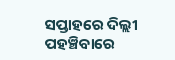ସପ୍ତାହରେ ଦିଲ୍ଲୀ ପହଞ୍ଚିବାରେ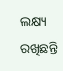ଲକ୍ଷ୍ୟ ରଖିଛନ୍ତି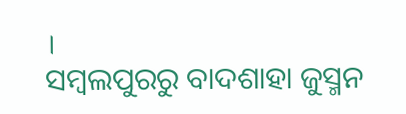।
ସମ୍ବଲପୁରରୁ ବାଦଶାହା ଜୁସ୍ମନ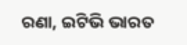ରଣା, ଇଟିଭି ଭାରତ